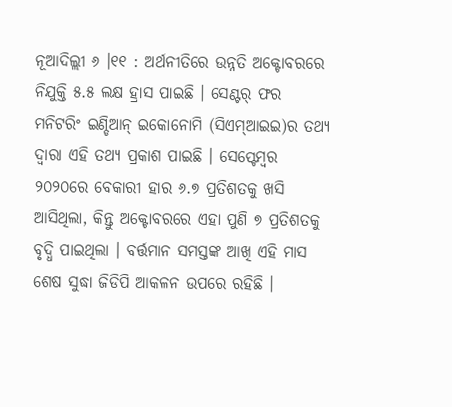ନୂଆଦିଲ୍ଲୀ ୬ ।୧୧ : ଅର୍ଥନୀତିରେ ଉନ୍ନତି ଅକ୍ଟୋବରରେ ନିଯୁକ୍ତି ୫.୫ ଲକ୍ଷ ହ୍ରାସ ପାଇଛି । ସେଣ୍ଟର୍ ଫର ମନିଟରିଂ ଇଣ୍ଡିଆନ୍ ଇକୋନୋମି (ସିଏମ୍ଆଇଇ)ର ତଥ୍ୟ ଦ୍ୱାରା ଏହି ତଥ୍ୟ ପ୍ରକାଶ ପାଇଛି । ସେପ୍ଟେମ୍ବର ୨୦୨୦ରେ ବେକାରୀ ହାର ୬.୭ ପ୍ରତିଶତକୁ ଖସି ଆସିଥିଲା, କିନ୍ତୁ ଅକ୍ଟୋବରରେ ଏହା ପୁଣି ୭ ପ୍ରତିଶତକୁ ବୃଦ୍ଧି ପାଇଥିଲା । ବର୍ତ୍ତମାନ ସମସ୍ତଙ୍କ ଆଖି ଏହି ମାସ ଶେଷ ସୁଦ୍ଧା ଜିଡିପି ଆକଳନ ଉପରେ ରହିଛି ।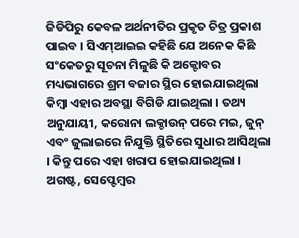ଜିଡିପିରୁ କେବଳ ଅର୍ଥନୀତିର ପ୍ରକୃତ ଚିତ୍ର ପ୍ରକାଶ ପାଇବ । ସିଏମ୍ଆଇଇ କହିଛି ଯେ ଅନେକ କିଛି ସଂକେତରୁ ସୂଚନା ମିଳୁଛି କି ଅକ୍ଟୋବର ମଧ୍ୟଭାଗରେ ଶ୍ରମ ବଜାର ସ୍ଥିର ହୋଇଯାଇଥିଲା କିମ୍ବା ଏହାର ଅବସ୍ଥା ବିଗିଡି ଯାଇଥିଲା । ତଥ୍ୟ ଅନୁଯାୟୀ, କରୋନା ଲକ୍ଡାଉନ୍ ପରେ ମଇ, ଜୁନ୍ ଏବଂ ଜୁଲାଇରେ ନିଯୁକ୍ତି ସ୍ଥିତିରେ ସୁଧାର ଆସିଥିଲା । କିନ୍ତୁ ପରେ ଏହା ଖରାପ ହୋଇଯାଇଥିଲା । ଅଗଷ୍ଟ, ସେପ୍ଟେମ୍ବର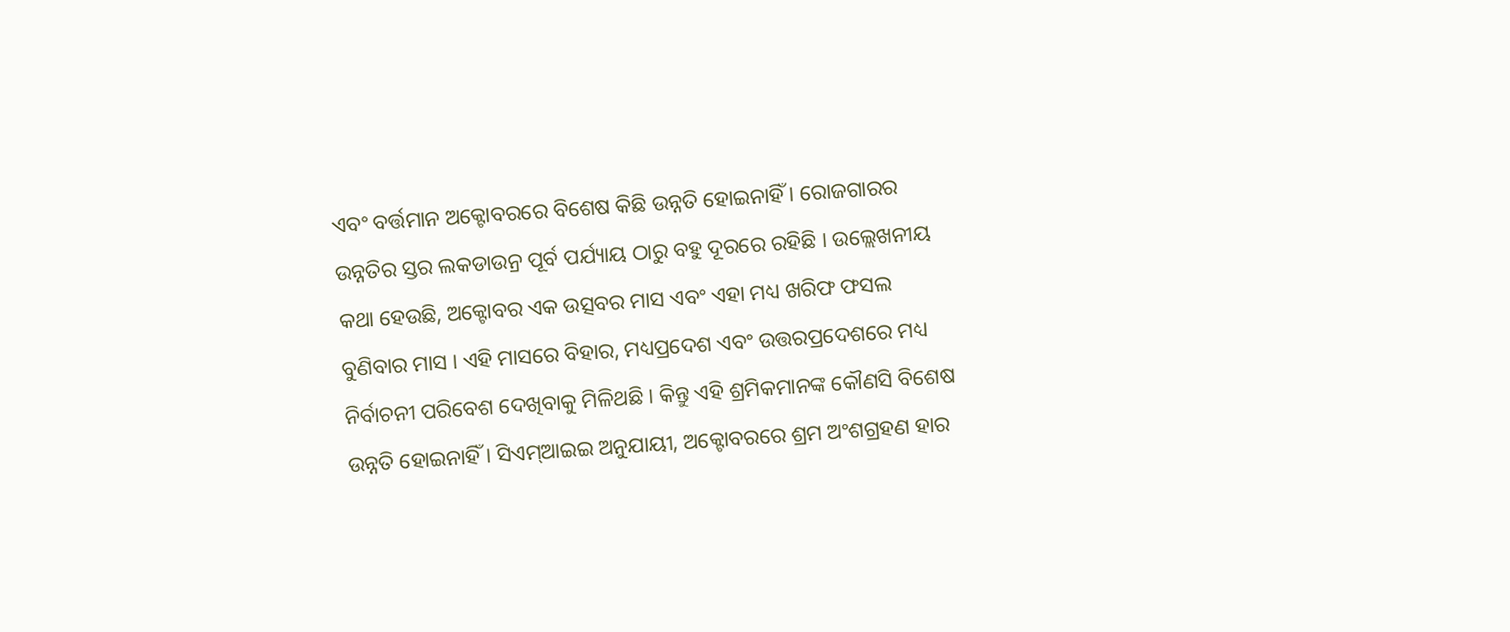ଏବଂ ବର୍ତ୍ତମାନ ଅକ୍ଟୋବରରେ ବିଶେଷ କିଛି ଉନ୍ନତି ହୋଇନାହିଁ । ରୋଜଗାରର ଉନ୍ନତିର ସ୍ତର ଲକଡାଉନ୍ର ପୂର୍ବ ପର୍ଯ୍ୟାୟ ଠାରୁ ବହୁ ଦୂରରେ ରହିଛି । ଉଲ୍ଲେଖନୀୟ କଥା ହେଉଛି, ଅକ୍ଟୋବର ଏକ ଉତ୍ସବର ମାସ ଏବଂ ଏହା ମଧ୍ୟ ଖରିଫ ଫସଲ ବୁଣିବାର ମାସ । ଏହି ମାସରେ ବିହାର, ମଧ୍ୟପ୍ରଦେଶ ଏବଂ ଉତ୍ତରପ୍ରଦେଶରେ ମଧ୍ୟ ନିର୍ବାଚନୀ ପରିବେଶ ଦେଖିବାକୁ ମିଳିଥଛି । କିନ୍ତୁ ଏହି ଶ୍ରମିକମାନଙ୍କ କୌଣସି ବିଶେଷ ଉନ୍ନତି ହୋଇନାହିଁ । ସିଏମ୍ଆଇଇ ଅନୁଯାୟୀ, ଅକ୍ଟୋବରରେ ଶ୍ରମ ଅଂଶଗ୍ରହଣ ହାର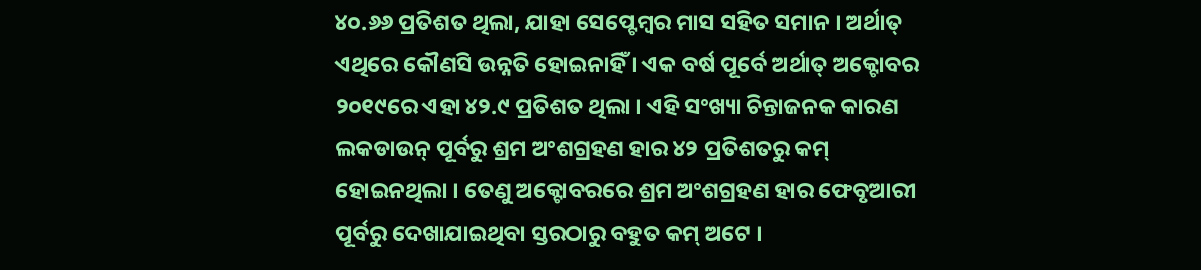୪୦.୬୬ ପ୍ରତିଶତ ଥିଲା, ଯାହା ସେପ୍ଟେମ୍ବର ମାସ ସହିତ ସମାନ । ଅର୍ଥାତ୍ ଏଥିରେ କୌଣସି ଉନ୍ନତି ହୋଇନାହିଁ । ଏକ ବର୍ଷ ପୂର୍ବେ ଅର୍ଥାତ୍ ଅକ୍ଟୋବର ୨୦୧୯ରେ ଏହା ୪୨.୯ ପ୍ରତିଶତ ଥିଲା । ଏହି ସଂଖ୍ୟା ଚିନ୍ତାଜନକ କାରଣ ଲକଡାଉନ୍ ପୂର୍ବରୁ ଶ୍ରମ ଅଂଶଗ୍ରହଣ ହାର ୪୨ ପ୍ରତିଶତରୁ କମ୍ ହୋଇନଥିଲା । ତେଣୁ ଅକ୍ଟୋବରରେ ଶ୍ରମ ଅଂଶଗ୍ରହଣ ହାର ଫେବୃଆରୀ ପୂର୍ବରୁ ଦେଖାଯାଇଥିବା ସ୍ତରଠାରୁ ବହୁତ କମ୍ ଅଟେ ।